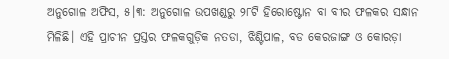ଅନୁଗୋଳ ଅଫିସ, ୫।୩: ଅନୁଗୋଳ ଉପଖଣ୍ଡରୁ ୨୮ଟି ହିରୋଷ୍ଟୋନ ବା ବୀର ଫଳକର ସନ୍ଧାନ ମିଳିଛି। ଏହି ପ୍ରାଚୀନ ପ୍ରସ୍ତର ଫଳକଗୁଡ଼ିକ ନତଡା, ଝିଣ୍ଟିପାଳ, ବଡ କେରଜାଙ୍ଗ ଓ କୋରଡ଼ା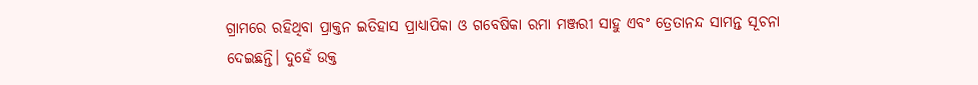ଗ୍ରାମରେ ରହିଥିବା ପ୍ରାକ୍ତନ ଇତିହାସ ପ୍ରାଧ୍ୟାପିକା ଓ ଗବେଷିକା ରମା ମଞ୍ଜରୀ ସାହୁ ଏବଂ ତ୍ରେତାନନ୍ଦ ସାମନ୍ତ ସୂଚନା ଦେଇଛନ୍ତି। ଦୁହେଁ ଉକ୍ତ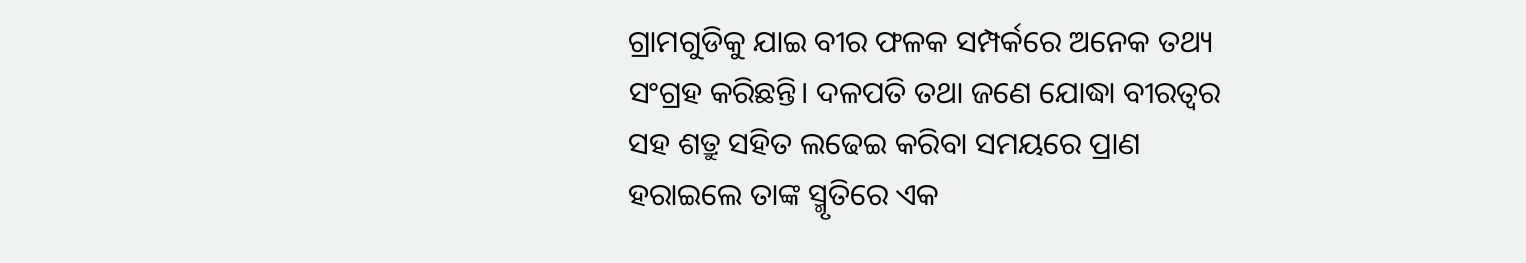ଗ୍ରାମଗୁଡିକୁ ଯାଇ ବୀର ଫଳକ ସମ୍ପର୍କରେ ଅନେକ ତଥ୍ୟ ସଂଗ୍ରହ କରିଛନ୍ତି। ଦଳପତି ତଥା ଜଣେ ଯୋଦ୍ଧା ବୀରତ୍ୱର ସହ ଶତ୍ରୁ ସହିତ ଲଢେଇ କରିବା ସମୟରେ ପ୍ରାଣ ହରାଇଲେ ତାଙ୍କ ସ୍ମୃତିରେ ଏକ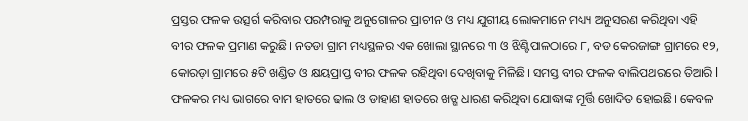ପ୍ରସ୍ତର ଫଳକ ଉତ୍ସର୍ଗ କରିବାର ପରମ୍ପରାକୁ ଅନୁଗୋଳର ପ୍ରାଚୀନ ଓ ମଧ୍ୟ ଯୁଗୀୟ ଲୋକମାନେ ମଧ୍ୟ୍ୟ ଅନୁସରଣ କରିଥିବା ଏହି ବୀର ଫଳକ ପ୍ରମାଣ କରୁଛି। ନତଡା ଗ୍ରାମ ମଧ୍ୟସ୍ଥଳର ଏକ ଖୋଲା ସ୍ଥାନରେ ୩ ଓ ଝିଣ୍ଟିପାଳଠାରେ ୮, ବଡ କେରଜାଙ୍ଗ ଗ୍ରାମରେ ୧୨, କୋରଡ଼ା ଗ୍ରାମରେ ୫ଟି ଖଣ୍ଡିତ ଓ କ୍ଷୟପ୍ରାପ୍ତ ବୀର ଫଳକ ରହିଥିବା ଦେଖିବାକୁ ମିଳିଛି। ସମସ୍ତ ବୀର ଫଳକ ବାଲିପଥରରେ ତିଆରି l ଫଳକର ମଧ୍ୟ ଭାଗରେ ବାମ ହାତରେ ଢାଲ ଓ ଡାହାଣ ହାତରେ ଖଡ୍ଗ ଧାରଣ କରିଥିବା ଯୋଦ୍ଧାଙ୍କ ମୂର୍ତ୍ତି ଖୋଦିତ ହୋଇଛି। କେବଳ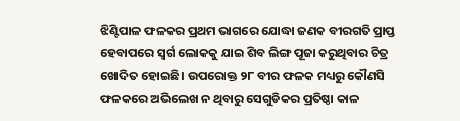ଝିଣ୍ଟିପାଳ ଫଳକର ପ୍ରଥମ ଭାଗରେ ଯୋଦ୍ଧା ଜଣକ ବୀରଗତି ପ୍ରାପ୍ତ ହେବାପରେ ସ୍ବର୍ଗ ଲୋକକୁ ଯାଇ ଶିବ ଲିଙ୍ଗ ପୂଜା କରୁଥିବାର ଚିତ୍ର ଖୋଦିତ ହୋଇଛି। ଉପରୋକ୍ତ ୨୮ ବୀର ଫଳକ ମଧ୍ୟରୁ କୌଣସି ଫଳକରେ ଅଭିଲେଖ ନ ଥିବାରୁ ସେଗୁଡିକର ପ୍ରତିଷ୍ଠା କାଳ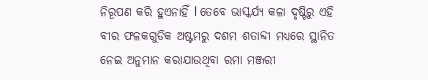ନିରୂପଣ କରି ହୁଏନାହିଁ l ତେବେ ଭାସ୍କର୍ଯ୍ୟ କଳା ଦୃଷ୍ଟିରୁ ଏହି ବୀର ଫଳକଗୁଡିକ ଅଷ୍ଟମରୁ ଦଶମ ଶତାବ୍ଦୀ ମଧ୍ୟରେ ସ୍ଥାନିତ ନେଇ ଅନୁମାନ କରାଯାଉଥିବା ରମା ମଞ୍ଜରୀ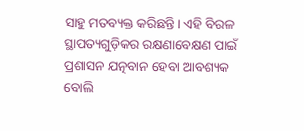ସାହୁ ମତବ୍ୟକ୍ତ କରିଛନ୍ତି। ଏହି ବିରଳ ସ୍ଥାପତ୍ୟଗୁଡ଼ିକର ରକ୍ଷଣାବେକ୍ଷଣ ପାଇଁ ପ୍ରଶାସନ ଯତ୍ନବାନ ହେବା ଆବଶ୍ୟକ ବୋଲି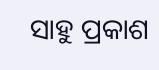ସାହୁ ପ୍ରକାଶ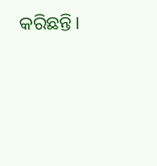କରିଛନ୍ତି।